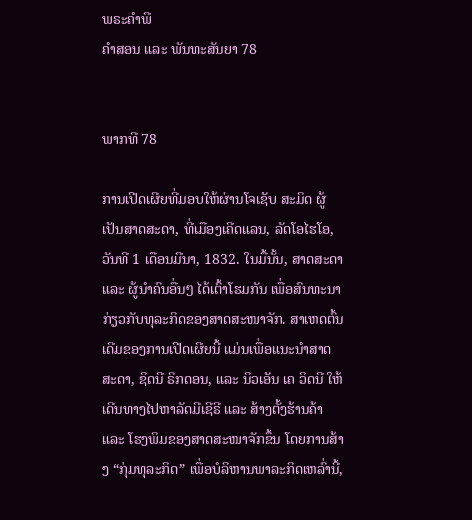ພຣະຄຳພີ
ຄຳສອນ ແລະ ພັນທະສັນຍາ 78


ພາກທີ 78

ການເປີດເຜີຍທີ່ມອບໃຫ້ຜ່ານໂຈເຊັບ ສະມິດ ຜູ້ເປັນສາດສະດາ, ທີ່ເມືອງເຄີດແລນ, ລັດໂອໄຮໂອ, ວັນທີ 1 ເດືອນມີນາ, 1832. ໃນມື້ນັ້ນ, ສາດສະດາ ແລະ ຜູ້ນຳຄົນອື່ນໆ ໄດ້ເຕົ້າໂຮມກັນ ເພື່ອສົນທະນາກ່ຽວກັບທຸລະກິດຂອງສາດສະໜາຈັກ. ສາເຫດຕົ້ນເດີມຂອງການເປີດເຜີຍນີ້ ແມ່ນເພື່ອແນະນຳສາດສະດາ, ຊິດນີ ຣິກດອນ, ແລະ ນິວເອັນ ເຄ ວິດນີ ໃຫ້ເດີນທາງໄປຫາລັດມີເຊີຣີ ແລະ ສ້າງຕັ້ງຮ້ານຄ້າ ແລະ ໂຮງພິມຂອງສາດສະໜາຈັກຂຶ້ນ ໂດຍການສ້າງ “ກຸ່ມທຸລະກິດ” ເພື່ອບໍລິຫານພາລະກິດເຫລົ່ານີ້,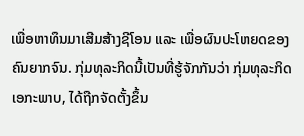ເພື່ອຫາທຶນມາເສີມສ້າງຊີໂອນ ແລະ ເພື່ອຜົນປະໂຫຍດຂອງຄົນຍາກຈົນ. ກຸ່ມທຸລະກິດນີ້ເປັນທີ່ຮູ້ຈັກກັນວ່າ ກຸ່ມທຸລະກິດເອກະພາບ, ໄດ້ຖືກຈັດຕັ້ງຂຶ້ນ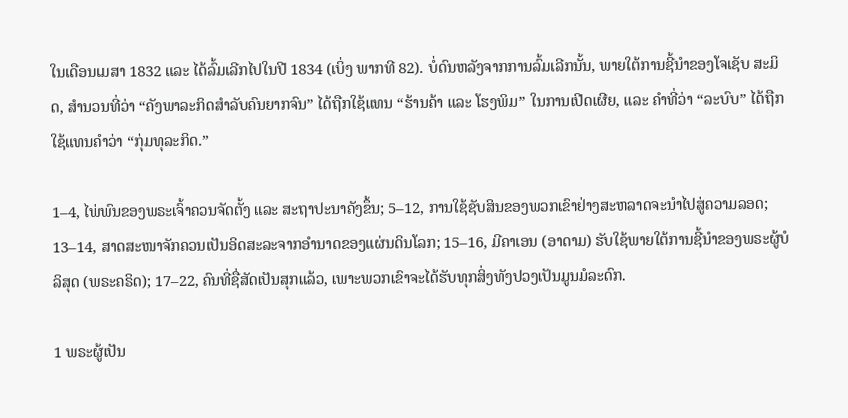ໃນເດືອນເມສາ 1832 ແລະ ໄດ້ລົ້ມເລີກໄປໃນປີ 1834 (ເບິ່ງ ພາກທີ 82). ບໍ່ດົນຫລັງຈາກການລົ້ມເລີກນັ້ນ, ພາຍໃຕ້ການຊີ້ນຳຂອງໂຈເຊັບ ສະມິດ, ສຳນວນທີ່ວ່າ “ຄັງພາລະກິດສຳລັບຄົນຍາກຈົນ” ໄດ້ຖືກໃຊ້ແທນ “ຮ້ານຄ້າ ແລະ ໂຮງພິມ” ໃນການເປີດເຜີຍ, ແລະ ຄຳທີ່ວ່າ “ລະບົບ” ໄດ້ຖືກໃຊ້ແທນຄຳວ່າ “ກຸ່ມທຸລະກິດ.”

1–4, ໄພ່ພົນຂອງພຣະເຈົ້າຄວນຈັດຕັ້ງ ແລະ ສະຖາປະນາຄັງຂຶ້ນ; 5–12, ການໃຊ້ຊັບສິນຂອງພວກເຂົາຢ່າງສະຫລາດຈະນຳໄປສູ່ຄວາມລອດ; 13–14, ສາດສະໜາຈັກຄວນເປັນອິດສະລະຈາກອຳນາດຂອງແຜ່ນດິນໂລກ; 15–16, ມີຄາເອນ (ອາດາມ) ຮັບໃຊ້ພາຍໃຕ້ການຊີ້ນຳຂອງພຣະຜູ້ບໍລິສຸດ (ພຣະຄຣິດ); 17–22, ຄົນທີ່ຊື່ສັດເປັນສຸກແລ້ວ, ເພາະພວກເຂົາຈະໄດ້ຮັບທຸກສິ່ງທັງປວງເປັນມູນມໍລະດົກ.

1 ພຣະຜູ້ເປັນ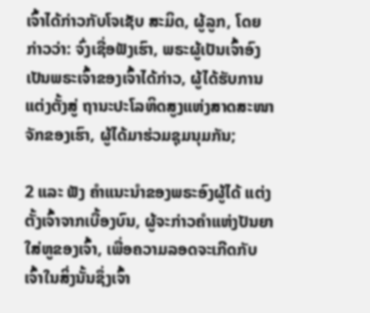ເຈົ້າໄດ້ກ່າວກັບໂຈເຊັບ ສະມິດ, ຜູ້ລູກ, ໂດຍກ່າວວ່າ: ຈົ່ງເຊື່ອຟັງເຮົາ, ພຣະຜູ້ເປັນເຈົ້າອົງເປັນພຣະເຈົ້າຂອງເຈົ້າໄດ້ກ່າວ, ຜູ້ໄດ້ຮັບການແຕ່ງຕັ້ງສູ່ ຖານະປະໂລຫິດສູງແຫ່ງສາດສະໜາຈັກຂອງເຮົາ, ຜູ້ໄດ້ມາຮ່ວມຊຸມນຸມກັນ;

2 ແລະ ຟັງ ຄຳແນະນຳຂອງພຣະອົງຜູ້ໄດ້ ແຕ່ງຕັ້ງເຈົ້າຈາກເບື້ອງບົນ, ຜູ້ຈະກ່າວຄຳແຫ່ງປັນຍາໃສ່ຫູຂອງເຈົ້າ, ເພື່ອຄວາມລອດຈະເກີດກັບເຈົ້າໃນສິ່ງນັ້ນຊຶ່ງເຈົ້າ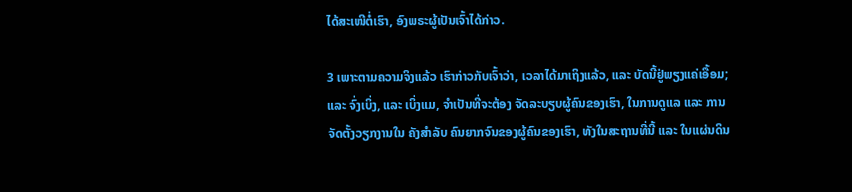ໄດ້ສະເໜີຕໍ່ເຮົາ, ອົງພຣະຜູ້ເປັນເຈົ້າໄດ້ກ່າວ.

3 ເພາະຕາມຄວາມຈິງແລ້ວ ເຮົາກ່າວກັບເຈົ້າວ່າ, ເວລາໄດ້ມາເຖິງແລ້ວ, ແລະ ບັດນີ້ຢູ່ພຽງແຄ່ເອື້ອມ; ແລະ ຈົ່ງເບິ່ງ, ແລະ ເບິ່ງແມ, ຈຳເປັນທີ່ຈະຕ້ອງ ຈັດລະບຽບຜູ້ຄົນຂອງເຮົາ, ໃນການດູແລ ແລະ ການຈັດຕັ້ງວຽກງານໃນ ຄັງສຳລັບ ຄົນຍາກຈົນຂອງຜູ້ຄົນຂອງເຮົາ, ທັງໃນສະຖານທີ່ນີ້ ແລະ ໃນແຜ່ນດິນ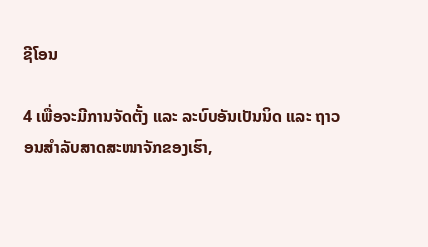ຊີໂອນ

4 ເພື່ອຈະມີການຈັດຕັ້ງ ແລະ ລະບົບອັນເປັນນິດ ແລະ ຖາວອນສຳລັບສາດສະໜາຈັກຂອງເຮົາ,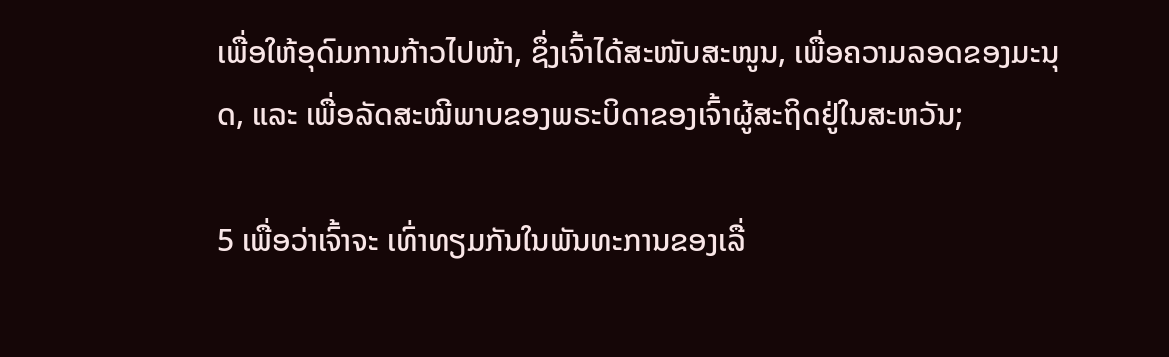ເພື່ອໃຫ້ອຸດົມການກ້າວໄປໜ້າ, ຊຶ່ງເຈົ້າໄດ້ສະໜັບສະໜູນ, ເພື່ອຄວາມລອດຂອງມະນຸດ, ແລະ ເພື່ອລັດສະໝີພາບຂອງພຣະບິດາຂອງເຈົ້າຜູ້ສະຖິດຢູ່ໃນສະຫວັນ;

5 ເພື່ອວ່າເຈົ້າຈະ ເທົ່າທຽມກັນໃນພັນທະການຂອງເລື່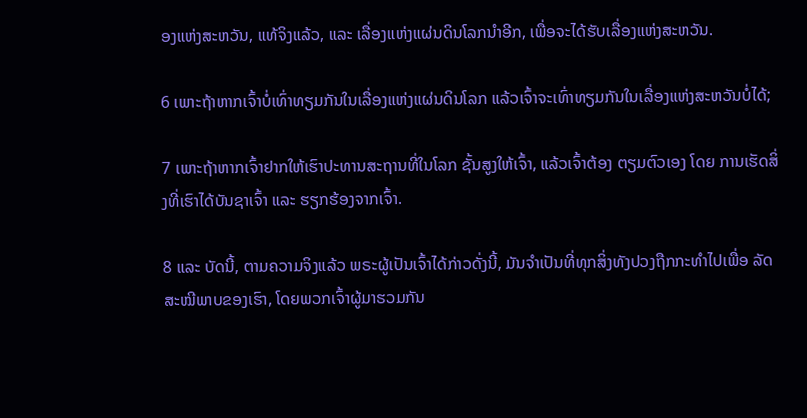ອງແຫ່ງສະຫວັນ, ແທ້ຈິງແລ້ວ, ແລະ ເລື່ອງແຫ່ງແຜ່ນດິນໂລກນຳອີກ, ເພື່ອຈະໄດ້ຮັບເລື່ອງແຫ່ງສະຫວັນ.

6 ເພາະຖ້າຫາກເຈົ້າບໍ່ເທົ່າທຽມກັນໃນເລື່ອງແຫ່ງແຜ່ນດິນໂລກ ແລ້ວເຈົ້າຈະເທົ່າທຽມກັນໃນເລື່ອງແຫ່ງສະຫວັນບໍ່ໄດ້;

7 ເພາະຖ້າຫາກເຈົ້າຢາກໃຫ້ເຮົາປະທານສະຖານທີ່ໃນໂລກ ຊັ້ນສູງໃຫ້ເຈົ້າ, ແລ້ວເຈົ້າຕ້ອງ ຕຽມຕົວເອງ ໂດຍ ການເຮັດສິ່ງທີ່ເຮົາໄດ້ບັນຊາເຈົ້າ ແລະ ຮຽກຮ້ອງຈາກເຈົ້າ.

8 ແລະ ບັດນີ້, ຕາມຄວາມຈິງແລ້ວ ພຣະຜູ້ເປັນເຈົ້າໄດ້ກ່າວດັ່ງນີ້, ມັນຈຳເປັນທີ່ທຸກສິ່ງທັງປວງຖືກກະທຳໄປເພື່ອ ລັດສະໝີພາບຂອງເຮົາ, ໂດຍພວກເຈົ້າຜູ້ມາຮວມກັນ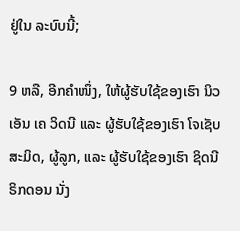ຢູ່ໃນ ລະບົບນີ້;

9 ຫລື, ອີກຄຳໜຶ່ງ, ໃຫ້ຜູ້ຮັບໃຊ້ຂອງເຮົາ ນິວເອັນ ເຄ ວິດນີ ແລະ ຜູ້ຮັບໃຊ້ຂອງເຮົາ ໂຈເຊັບ ສະມິດ, ຜູ້ລູກ, ແລະ ຜູ້ຮັບໃຊ້ຂອງເຮົາ ຊິດນີ ຣິກດອນ ນັ່ງ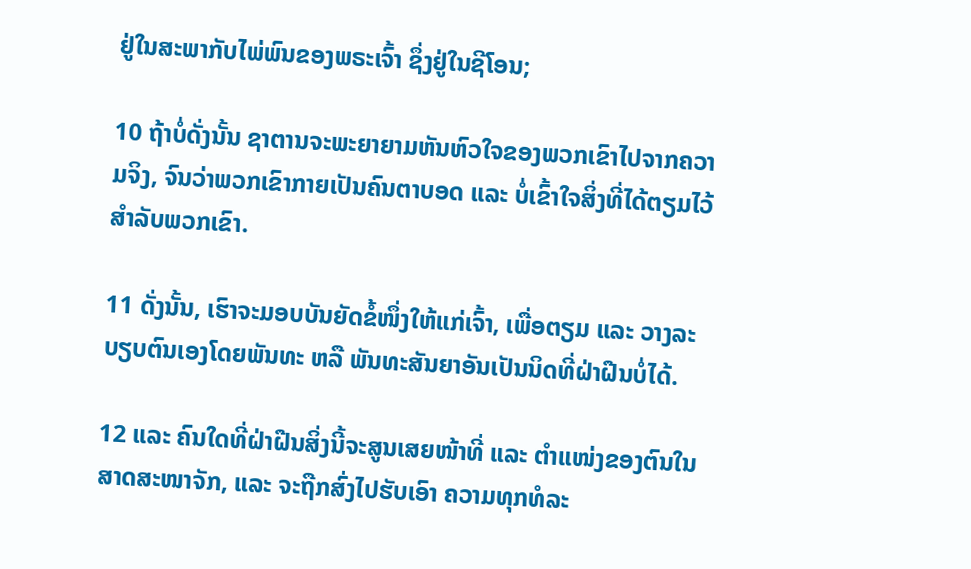ຢູ່ໃນສະພາກັບໄພ່ພົນຂອງພຣະເຈົ້າ ຊຶ່ງຢູ່ໃນຊີໂອນ;

10 ຖ້າບໍ່ດັ່ງນັ້ນ ຊາຕານຈະພະຍາຍາມຫັນຫົວໃຈຂອງພວກເຂົາໄປຈາກຄວາມຈິງ, ຈົນວ່າພວກເຂົາກາຍເປັນຄົນຕາບອດ ແລະ ບໍ່ເຂົ້າໃຈສິ່ງທີ່ໄດ້ຕຽມໄວ້ສຳລັບພວກເຂົາ.

11 ດັ່ງນັ້ນ, ເຮົາຈະມອບບັນຍັດຂໍ້ໜຶ່ງໃຫ້ແກ່ເຈົ້າ, ເພື່ອຕຽມ ແລະ ວາງລະບຽບຕົນເອງໂດຍພັນທະ ຫລື ພັນທະສັນຍາອັນເປັນນິດທີ່ຝ່າຝືນບໍ່ໄດ້.

12 ແລະ ຄົນໃດທີ່ຝ່າຝືນສິ່ງນີ້ຈະສູນເສຍໜ້າທີ່ ແລະ ຕຳແໜ່ງຂອງຕົນໃນສາດສະໜາຈັກ, ແລະ ຈະຖືກສົ່ງໄປຮັບເອົາ ຄວາມທຸກທໍລະ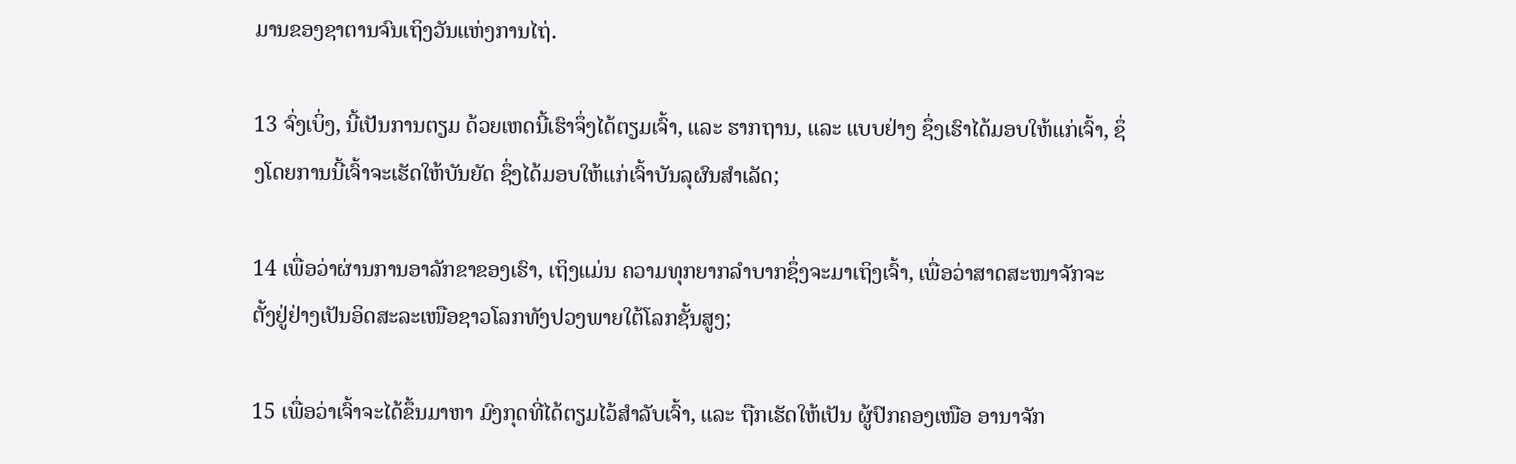ມານຂອງຊາຕານຈົນເຖິງວັນແຫ່ງການໄຖ່.

13 ຈົ່ງເບິ່ງ, ນີ້ເປັນການຕຽມ ດ້ວຍເຫດນີ້ເຮົາຈຶ່ງໄດ້ຕຽມເຈົ້າ, ແລະ ຮາກຖານ, ແລະ ແບບຢ່າງ ຊຶ່ງເຮົາໄດ້ມອບໃຫ້ແກ່ເຈົ້າ, ຊຶ່ງໂດຍການນີ້ເຈົ້າຈະເຮັດໃຫ້ບັນຍັດ ຊຶ່ງໄດ້ມອບໃຫ້ແກ່ເຈົ້າບັນລຸຜົນສຳເລັດ;

14 ເພື່ອວ່າຜ່ານການອາລັກຂາຂອງເຮົາ, ເຖິງແມ່ນ ຄວາມທຸກຍາກລຳບາກຊຶ່ງຈະມາເຖິງເຈົ້າ, ເພື່ອວ່າສາດສະໜາຈັກຈະຕັ້ງຢູ່ຢ່າງເປັນອິດສະລະເໜືອຊາວໂລກທັງປວງພາຍໃຕ້ໂລກຊັ້ນສູງ;

15 ເພື່ອວ່າເຈົ້າຈະໄດ້ຂຶ້ນມາຫາ ມົງກຸດທີ່ໄດ້ຕຽມໄວ້ສຳລັບເຈົ້າ, ແລະ ຖືກເຮັດໃຫ້ເປັນ ຜູ້ປົກຄອງເໜືອ ອານາຈັກ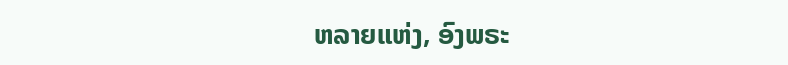ຫລາຍແຫ່ງ, ອົງພຣະ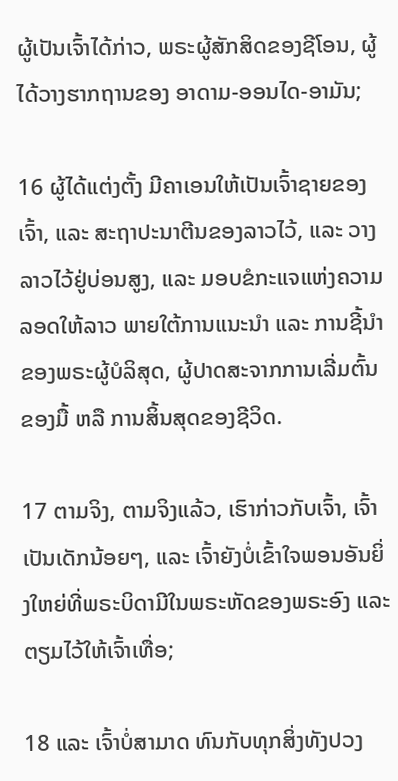ຜູ້ເປັນເຈົ້າໄດ້ກ່າວ, ພຣະຜູ້ສັກສິດຂອງຊີໂອນ, ຜູ້ໄດ້ວາງຮາກຖານຂອງ ອາດາມ-ອອນໄດ-ອາມັນ;

16 ຜູ້ໄດ້ແຕ່ງຕັ້ງ ມີຄາເອນໃຫ້ເປັນເຈົ້າຊາຍຂອງເຈົ້າ, ແລະ ສະຖາປະນາຕີນຂອງລາວໄວ້, ແລະ ວາງລາວໄວ້ຢູ່ບ່ອນສູງ, ແລະ ມອບຂໍກະແຈແຫ່ງຄວາມລອດໃຫ້ລາວ ພາຍໃຕ້ການແນະນຳ ແລະ ການຊີ້ນຳຂອງພຣະຜູ້ບໍລິສຸດ, ຜູ້ປາດສະຈາກການເລີ່ມຕົ້ນຂອງມື້ ຫລື ການສິ້ນສຸດຂອງຊີວິດ.

17 ຕາມຈິງ, ຕາມຈິງແລ້ວ, ເຮົາກ່າວກັບເຈົ້າ, ເຈົ້າເປັນເດັກນ້ອຍໆ, ແລະ ເຈົ້າຍັງບໍ່ເຂົ້າໃຈພອນອັນຍິ່ງໃຫຍ່ທີ່ພຣະບິດາມີໃນພຣະຫັດຂອງພຣະອົງ ແລະ ຕຽມໄວ້ໃຫ້ເຈົ້າເທື່ອ;

18 ແລະ ເຈົ້າບໍ່ສາມາດ ທົນກັບທຸກສິ່ງທັງປວງ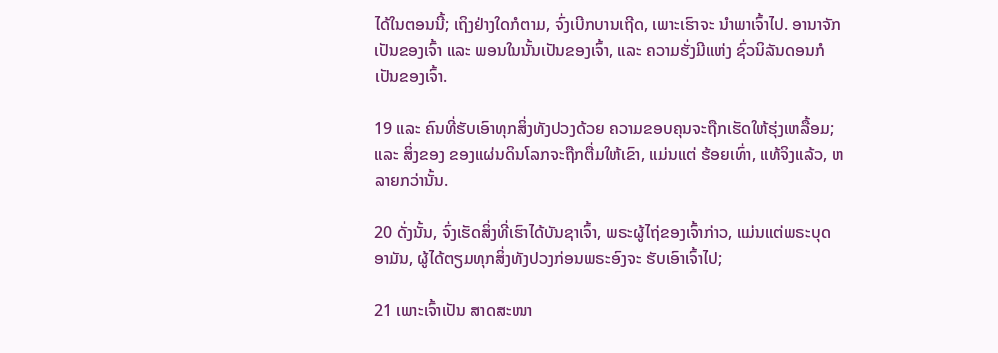ໄດ້ໃນຕອນນີ້; ເຖິງຢ່າງໃດກໍຕາມ, ຈົ່ງເບີກບານເຖີດ, ເພາະເຮົາຈະ ນຳພາເຈົ້າໄປ. ອານາຈັກເປັນຂອງເຈົ້າ ແລະ ພອນໃນນັ້ນເປັນຂອງເຈົ້າ, ແລະ ຄວາມຮັ່ງມີແຫ່ງ ຊົ່ວນິລັນດອນກໍເປັນຂອງເຈົ້າ.

19 ແລະ ຄົນທີ່ຮັບເອົາທຸກສິ່ງທັງປວງດ້ວຍ ຄວາມຂອບຄຸນຈະຖືກເຮັດໃຫ້ຮຸ່ງເຫລື້ອມ; ແລະ ສິ່ງຂອງ ຂອງແຜ່ນດິນໂລກຈະຖືກຕື່ມໃຫ້ເຂົາ, ແມ່ນແຕ່ ຮ້ອຍເທົ່າ, ແທ້ຈິງແລ້ວ, ຫລາຍກວ່ານັ້ນ.

20 ດັ່ງນັ້ນ, ຈົ່ງເຮັດສິ່ງທີ່ເຮົາໄດ້ບັນຊາເຈົ້າ, ພຣະຜູ້ໄຖ່ຂອງເຈົ້າກ່າວ, ແມ່ນແຕ່ພຣະບຸດ ອາມັນ, ຜູ້ໄດ້ຕຽມທຸກສິ່ງທັງປວງກ່ອນພຣະອົງຈະ ຮັບເອົາເຈົ້າໄປ;

21 ເພາະເຈົ້າເປັນ ສາດສະໜາ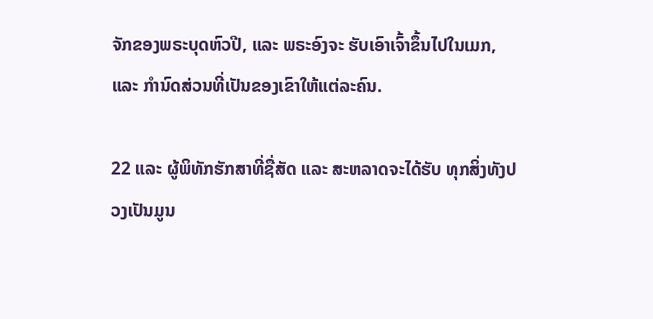ຈັກຂອງພຣະບຸດຫົວປີ, ແລະ ພຣະອົງຈະ ຮັບເອົາເຈົ້າຂຶ້ນໄປໃນເມກ, ແລະ ກຳນົດສ່ວນທີ່ເປັນຂອງເຂົາໃຫ້ແຕ່ລະຄົນ.

22 ແລະ ຜູ້ພິທັກຮັກສາທີ່ຊື່ສັດ ແລະ ສະຫລາດຈະໄດ້ຮັບ ທຸກສິ່ງທັງປວງເປັນມູນ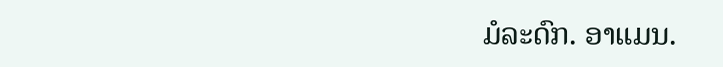ມໍລະດົກ. ອາແມນ.